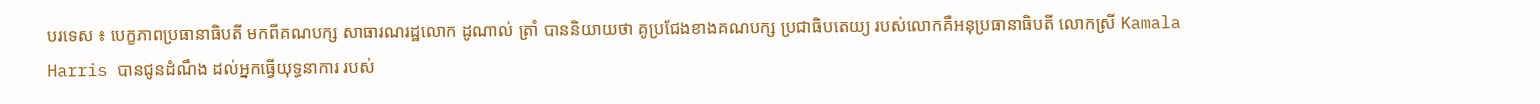បរទេស ៖ បេក្ខភាពប្រធានាធិបតី មកពីគណបក្ស សាធារណរដ្ឋលោក ដូណាល់ ត្រាំ បាននិយាយថា គូប្រជែងខាងគណបក្ស ប្រជាធិបតេយ្យ របស់លោកគឺអនុប្រធានាធិបតី លោកស្រី Kamala Harris បានជូនដំណឹង ដល់អ្នកធ្វើយុទ្ធនាការ របស់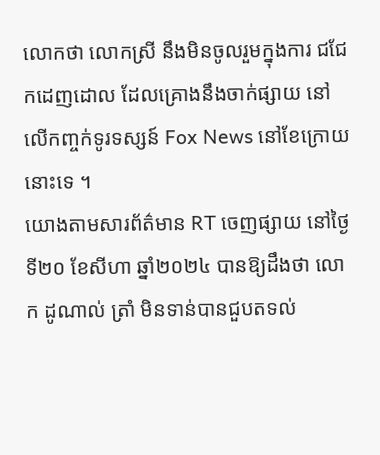លោកថា លោកស្រី នឹងមិនចូលរួមក្នុងការ ជជែកដេញដោល ដែលគ្រោងនឹងចាក់ផ្សាយ នៅលើកញ្ចក់ទូរទស្សន៍ Fox News នៅខែក្រោយនោះទេ ។
យោងតាមសារព័ត៌មាន RT ចេញផ្សាយ នៅថ្ងៃទី២០ ខែសីហា ឆ្នាំ២០២៤ បានឱ្យដឹងថា លោក ដូណាល់ ត្រាំ មិនទាន់បានជួបតទល់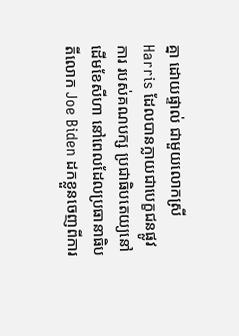គ្នា ដោយផ្ទាល់ ជាមួយលោកស្រី Harris ដែលបានក្លាយជាបេក្ខជនផ្លូវការ របស់គណបក្ស ប្រជាធិបតេយ្យនៅដើមខែសីហា នៅពេលដែលប្រធានាធិបតីលោក Joe Biden ដកខ្លួនចេញពីការ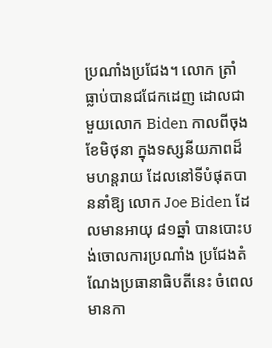ប្រណាំងប្រជែង។ លោក ត្រាំ ធ្លាប់បានជជែកដេញ ដោលជាមួយលោក Biden កាលពីចុងខែមិថុនា ក្នុងទស្សនីយភាពដ៏មហន្តរាយ ដែលនៅទីបំផុតបាននាំឱ្យ លោក Joe Biden ដែលមានអាយុ ៨១ឆ្នាំ បានបោះបង់ចោលការប្រណាំង ប្រជែងតំណែងប្រធានាធិបតីនេះ ចំពេលមានកា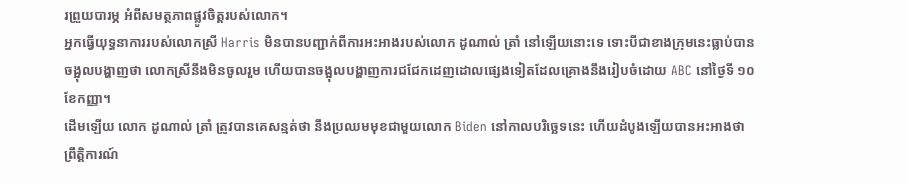រព្រួយបារម្ភ អំពីសមត្ថភាពផ្លូវចិត្តរបស់លោក។
អ្នកធ្វើយុទ្ធនាការរបស់លោកស្រី Harris មិនបានបញ្ជាក់ពីការអះអាងរបស់លោក ដូណាល់ ត្រាំ នៅឡើយនោះទេ ទោះបីជាខាងក្រុមនេះធ្លាប់បានចង្អុលបង្ហាញថា លោកស្រីនឹងមិនចូលរួម ហើយបានចង្អុលបង្ហាញការជជែកដេញដោលផ្សេងទៀតដែលគ្រោងនឹងរៀបចំដោយ ABC នៅថ្ងៃទី ១០ ខែកញ្ញា។
ដើមឡើយ លោក ដូណាល់ ត្រាំ ត្រូវបានគេសន្មត់ថា នឹងប្រឈមមុខជាមួយលោក Biden នៅកាលបរិច្ឆេទនេះ ហើយដំបូងឡើយបានអះអាងថា ព្រឹត្តិការណ៍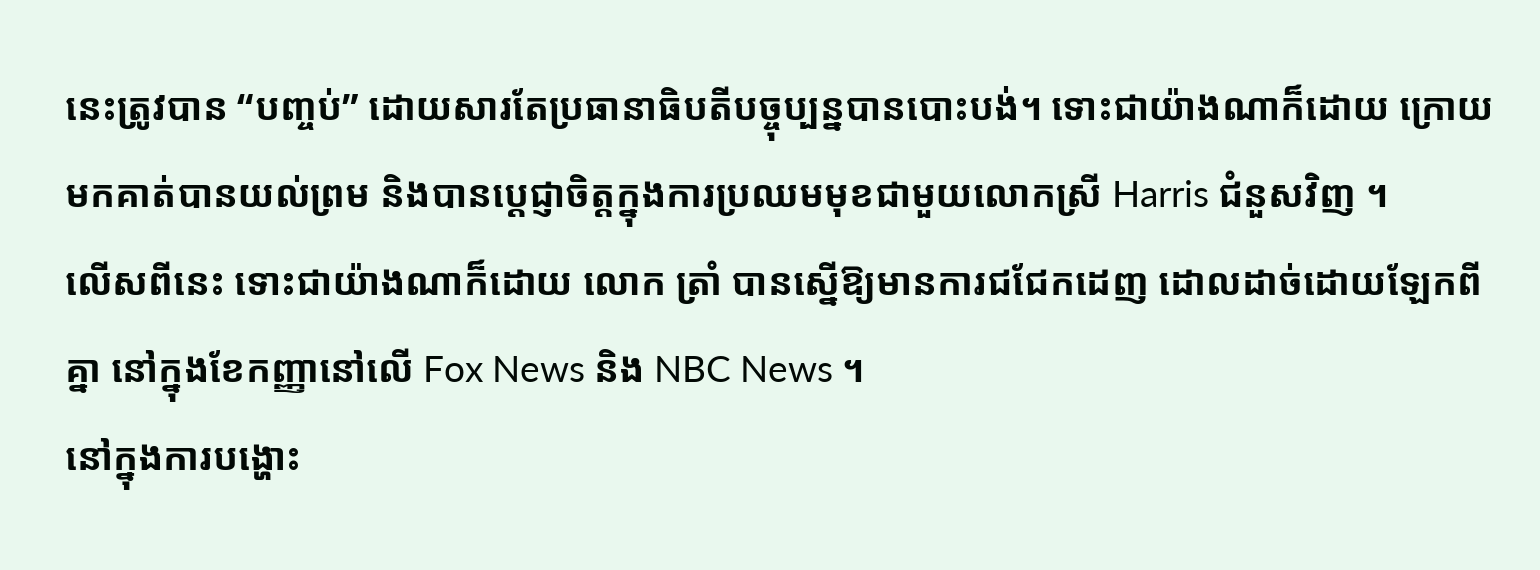នេះត្រូវបាន “បញ្ចប់” ដោយសារតែប្រធានាធិបតីបច្ចុប្បន្នបានបោះបង់។ ទោះជាយ៉ាងណាក៏ដោយ ក្រោយមកគាត់បានយល់ព្រម និងបានប្តេជ្ញាចិត្តក្នុងការប្រឈមមុខជាមួយលោកស្រី Harris ជំនួសវិញ ។
លើសពីនេះ ទោះជាយ៉ាងណាក៏ដោយ លោក ត្រាំ បានស្នើឱ្យមានការជជែកដេញ ដោលដាច់ដោយឡែកពីគ្នា នៅក្នុងខែកញ្ញានៅលើ Fox News និង NBC News ។
នៅក្នុងការបង្ហោះ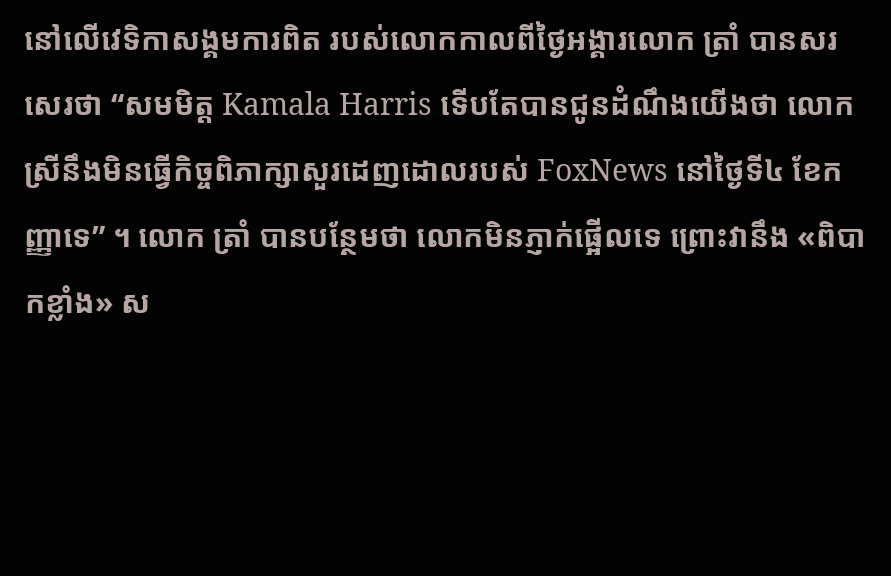នៅលើវេទិកាសង្គមការពិត របស់លោកកាលពីថ្ងៃអង្គារលោក ត្រាំ បានសរសេរថា “សមមិត្ត Kamala Harris ទើបតែបានជូនដំណឹងយើងថា លោកស្រីនឹងមិនធ្វើកិច្ចពិភាក្សាសួរដេញដោលរបស់ FoxNews នៅថ្ងៃទី៤ ខែកញ្ញាទេ” ។ លោក ត្រាំ បានបន្ថែមថា លោកមិនភ្ញាក់ផ្អើលទេ ព្រោះវានឹង «ពិបាកខ្លាំង» ស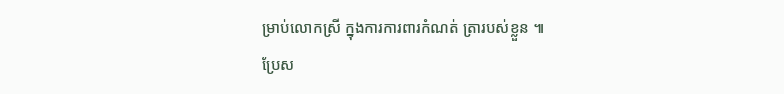ម្រាប់លោកស្រី ក្នុងការការពារកំណត់ ត្រារបស់ខ្លួន ៕
ប្រែស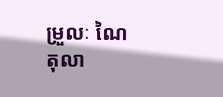ម្រួលៈ ណៃ តុលា